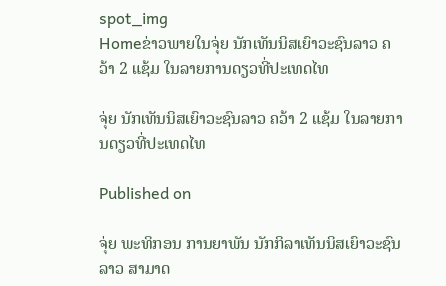spot_img
Homeຂ່າວພາຍໃນຈຸ່ຍ ນັກເທັນນິສເຍົາວະຊົນລາວ ຄວ້າ 2 ແຊ້ມ ໃນລາຍການດຽວທີ່ປະເທດໄທ

ຈຸ່ຍ ນັກເທັນນິສເຍົາວະຊົນລາວ ຄວ້າ 2 ແຊ້ມ ໃນລາຍການດຽວທີ່ປະເທດໄທ

Published on

ຈຸ່ຍ ພະທິກອນ ການຍາພັນ ນັກກິລາເທັນນິສເຍົາວະຊົນລາວ ສາມາດ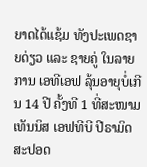ຍາດໄດ້ແຊ້ມ ທັງປະເພດຊາຍດ່ຽວ ແລະ ຊາຍຄູ່ ໃນລາຍການ ເອທີເອຟ ລຸ້ນອາຍຸບໍ່ເກີນ 14 ປີ ຄັ້ງທີ 1 ທີ່ສະໜາມເທັນນິສ ເອຟທີບີ ປີຣາມິດ ສະປອດ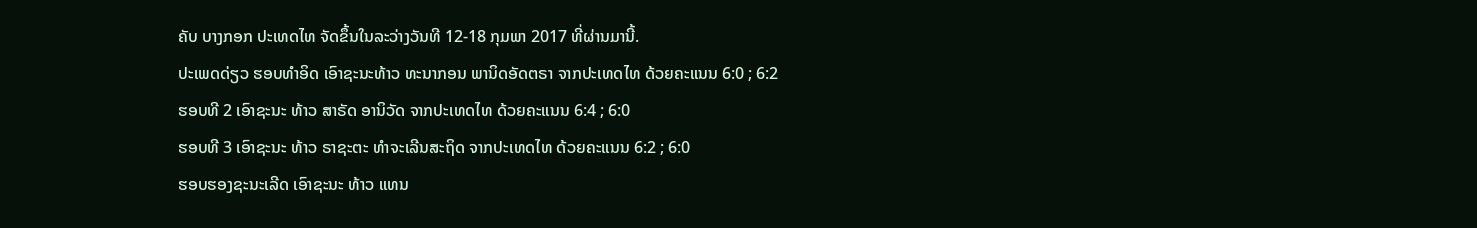ຄັບ ບາງກອກ ປະເທດໄທ ຈັດຂຶ້ນໃນລະວ່າງວັນທີ 12-18 ກຸມພາ 2017 ທີ່ຜ່ານມານີ້.
ປະເພດດ່ຽວ ຮອບທຳອິດ ເອົາຊະນະທ້າວ ທະນາກອນ ພານິດອັດຕຣາ ຈາກປະເທດໄທ ດ້ວຍຄະແນນ 6:0 ; 6:2
ຮອບທີ 2 ເອົາຊະນະ ທ້າວ ສາຣັດ ອານິວັດ ຈາກປະເທດໄທ ດ້ວຍຄະແນນ 6:4 ; 6:0
ຮອບທີ 3 ເອົາຊະນະ ທ້າວ ຣາຊະຕະ ທຳຈະເລີນສະຖິດ ຈາກປະເທດໄທ ດ້ວຍຄະແນນ 6:2 ; 6:0
ຮອບຮອງຊະນະເລີດ ເອົາຊະນະ ທ້າວ ແທນ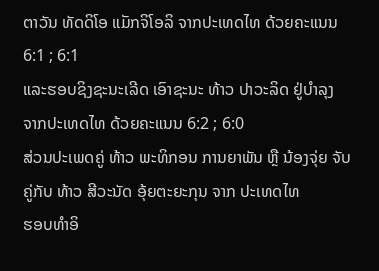ຕາວັນ ທັດດິໂອ ແມັກຈິໂອລິ ຈາກປະເທດໄທ ດ້ວຍຄະແນນ 6:1 ; 6:1
ແລະຮອບຊິງຊະນະເລີດ ເອົາຊະນະ ທ້າວ ປາວະລິດ ຢູ່ບຳລຸງ ຈາກປະເທດໄທ ດ້ວຍຄະແນນ 6:2 ; 6:0
ສ່ວນປະເພດຄູ່ ທ້າວ ພະທິກອນ ການຍາພັນ ຫຼື ນ້ອງຈຸ່ຍ ຈັບຄູ່ກັບ ທ້າວ ສີວະນັດ ອຸ້ຍຕະຍະກຸນ ຈາກ ປະເທດໄທ
ຮອບທຳອິ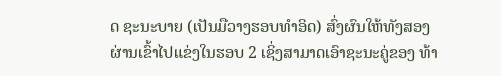ດ ຊະນະບາຍ (ເປັນມືວາງຮອບທຳອິດ) ສົ່ງຜົນໃຫ້ທັງສອງ ຜ່ານເຂົ້າໄປແຂ່ງໃນຮອບ 2 ເຊິ່ງສາມາດເອົາຊະນະຄູ່ຂອງ ທ້າ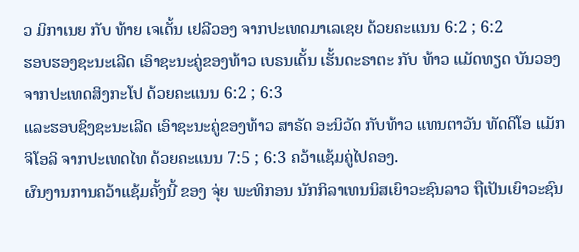ວ ມິກາເນຍ ກັບ ທ້າຍ ເຈເດັ້ນ ເຢລີວອງ ຈາກປະເທດມາເລເຊຍ ດ້ວຍຄະແນນ 6:2 ; 6:2
ຮອບຮອງຊະນະເລີດ ເອົາຊະນະຄູ່ຂອງທ້າວ ເບຣນເດັ້ນ ເຮັ້ນດະຣາຕະ ກັບ ທ້າວ ແມັດທຽດ ບັນວອງ ຈາກປະເທດສິງກະໂປ ດ້ວຍຄະແນນ 6:2 ; 6:3
ແລະຮອບຊິງຊະນະເລີດ ເອົາຊະນະຄູ່ຂອງທ້າວ ສາຣັດ ອະນິວັດ ກັບທ້າວ ແທນຕາວັນ ທັດດິໂອ ແມັກຈິໂອລິ ຈາກປະເທດໄທ ດ້ວຍຄະແນນ 7:5 ; 6:3 ຄວ້າແຊ້ມຄູ່ໄປຄອງ.
ຜົນງານການຄວ້າແຊ້ມຄັ້ງນີ້ ຂອງ ຈຸ່ຍ ພະທິກອນ ນັກກິລາເທນນິສເຍົາວະຊົນລາວ ຖືເປັນເຍົາວະຊົນ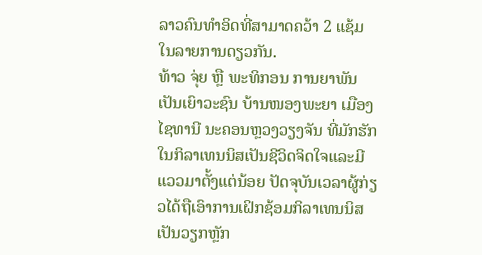ລາວຄົນທຳອິດທີ່ສາມາດຄວ້າ 2 ແຊ້ມ ໃນລາຍການດຽວກັນ.
ທ້າວ ຈຸ່ຍ ຫຼື ພະທິກອນ ການຍາພັນ ເປັນເຍົາວະຊົນ ບ້ານໜອງພະຍາ ເມືອງໄຊທານີ ນະຄອນຫຼວງວຽງຈັນ ທີ່ມັກຮັກໃນກິລາເທນນິສເປັນຊີວິດຈິດໃຈແລະມີແວວມາຕັ້ງແຕ່ນ້ອຍ ປັດຈຸບັນເວລາຜູ້ກ່ຽວໄດ້ຖືເອົາການເຝິກຊ້ອມກິລາເທນນິສເປັນວຽກຫຼັກ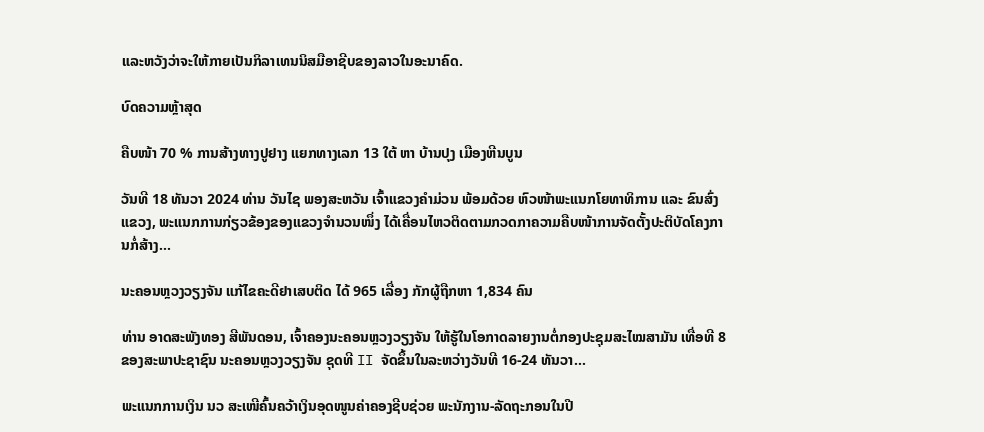ແລະຫວັງວ່າຈະໃຫ້ກາຍເປັນກິລາເທນນິສມືອາຊີບຂອງລາວໃນອະນາຄົດ.

ບົດຄວາມຫຼ້າສຸດ

ຄືບໜ້າ 70 % ການສ້າງທາງປູຢາງ ແຍກທາງເລກ 13 ໃຕ້ ຫາ ບ້ານປຸງ ເມືອງຫີນບູນ

ວັນທີ 18 ທັນວາ 2024 ທ່ານ ວັນໄຊ ພອງສະຫວັນ ເຈົ້າແຂວງຄຳມ່ວນ ພ້ອມດ້ວຍ ຫົວໜ້າພະແນກໂຍທາທິການ ແລະ ຂົນສົ່ງແຂວງ, ພະແນກການກ່ຽວຂ້ອງຂອງແຂວງຈໍານວນໜຶ່ງ ໄດ້ເຄື່ອນໄຫວຕິດຕາມກວດກາຄວາມຄືບໜ້າການຈັດຕັ້ງປະຕິບັດໂຄງການກໍ່ສ້າງ...

ນະຄອນຫຼວງວຽງຈັນ ແກ້ໄຂຄະດີຢາເສບຕິດ ໄດ້ 965 ເລື່ອງ ກັກຜູ້ຖືກຫາ 1,834 ຄົນ

ທ່ານ ອາດສະພັງທອງ ສີພັນດອນ, ເຈົ້າຄອງນະຄອນຫຼວງວຽງຈັນ ໃຫ້ຮູ້ໃນໂອກາດລາຍງານຕໍ່ກອງປະຊຸມສະໄໝສາມັນ ເທື່ອທີ 8 ຂອງສະພາປະຊາຊົນ ນະຄອນຫຼວງວຽງຈັນ ຊຸດທີ II ຈັດຂຶ້ນໃນລະຫວ່າງວັນທີ 16-24 ທັນວາ...

ພະແນກການເງິນ ນວ ສະເໜີຄົ້ນຄວ້າເງິນອຸດໜູນຄ່າຄອງຊີບຊ່ວຍ ພະນັກງານ-ລັດຖະກອນໃນປີ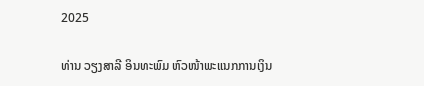2025

ທ່ານ ວຽງສາລີ ອິນທະພົມ ຫົວໜ້າພະແນກການເງິນ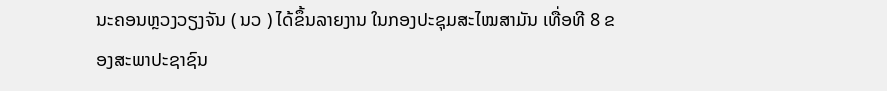ນະຄອນຫຼວງວຽງຈັນ ( ນວ ) ໄດ້ຂຶ້ນລາຍງານ ໃນກອງປະຊຸມສະໄໝສາມັນ ເທື່ອທີ 8 ຂອງສະພາປະຊາຊົນ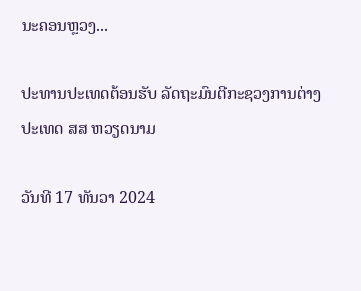ນະຄອນຫຼວງ...

ປະທານປະເທດຕ້ອນຮັບ ລັດຖະມົນຕີກະຊວງການຕ່າງປະເທດ ສສ ຫວຽດນາມ

ວັນທີ 17 ທັນວາ 2024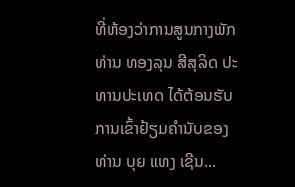ທີ່ຫ້ອງວ່າການສູນກາງພັກ ທ່ານ ທອງລຸນ ສີສຸລິດ ປະທານປະເທດ ໄດ້ຕ້ອນຮັບການເຂົ້າຢ້ຽມຄຳນັບຂອງ ທ່ານ ບຸຍ ແທງ ເຊີນ...